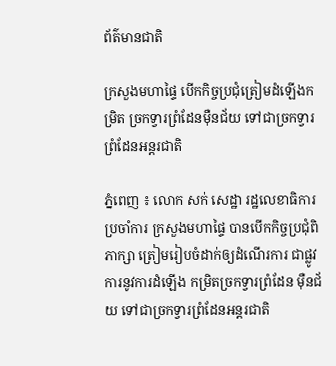ព័ត៌មានជាតិ

ក្រសួងមហាផ្ទៃ បើកកិច្ចប្រជុំត្រៀមដំឡើងកម្រិត ច្រកទ្វារព្រំដែនម៉ឺនជ័យ ទៅជាច្រកទ្វារព្រំដែនអន្ដរជាតិ

ភ្នំពេញ ៖ លោក សក់ សេដ្ឋា រដ្ឋលេខាធិការប្រចាំការ ក្រសួងមហាផ្ទៃ បានបើកកិច្ចប្រជុំពិភាក្សា ត្រៀមរៀបចំដាក់ឲ្យដំណើរការ ជាផ្លូវការនូវការដំឡើង កម្រិតច្រកទ្វារព្រំដែន ម៉ឺនជ័យ ទៅជាច្រកទ្វារព្រំដែនអន្ដរជាតិ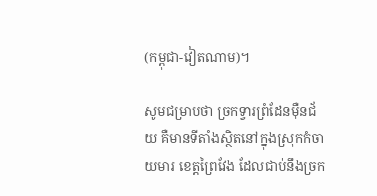(កម្ពុជា-វៀតណាម)។

សូមជម្រាបថា ច្រកទ្វារព្រំដែនម៉ឺនជ័យ គឺមានទីតាំងស្ថិតនៅក្នុងស្រុកកំចាយមារ ខេត្តព្រៃវែង ដែលជាប់នឹងច្រក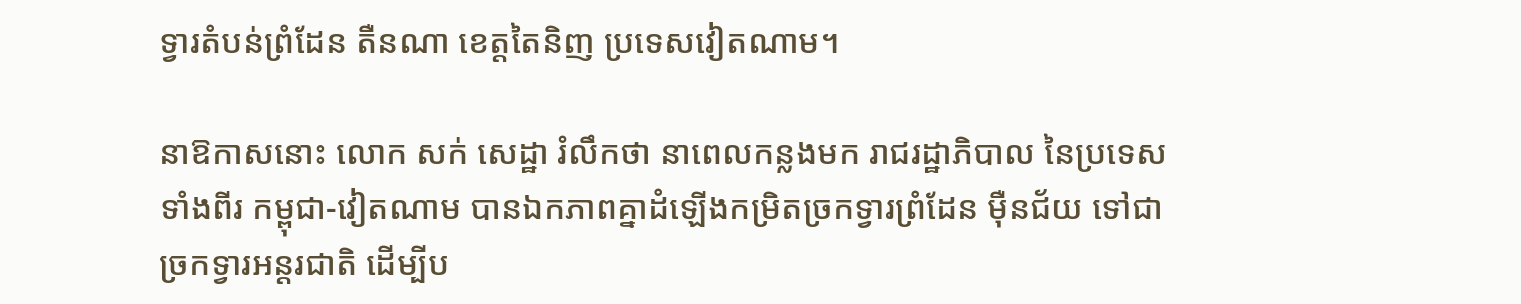ទ្វារតំបន់ព្រំដែន តឺនណា ខេត្តតៃនិញ ប្រទេសវៀតណាម។

នាឱកាសនោះ លោក សក់ សេដ្ឋា រំលឹកថា នាពេលកន្លងមក រាជរដ្ឋាភិបាល នៃប្រទេសទាំងពីរ កម្ពុជា-វៀតណាម បានឯកភាពគ្នាដំឡើងកម្រិតច្រកទ្វារព្រំដែន ម៉ឺនជ័យ ទៅជាច្រកទ្វារអន្ដរជាតិ ដើម្បីប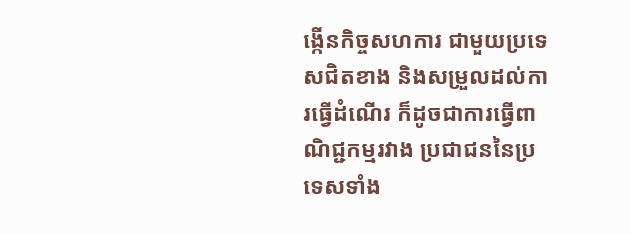ង្កើនកិច្ចសហការ ជាមួយប្រទេសជិតខាង និងសម្រួលដល់ការធ្វើដំណើរ ក៏ដូចជាការធ្វើពាណិជ្ជកម្មរវាង ប្រជាជននៃប្រទេសទាំង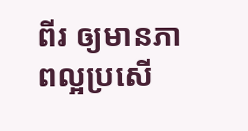ពីរ ឲ្យមានភាពល្អប្រសើ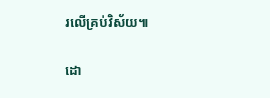រលើគ្រប់វិស័យ៕

ដោ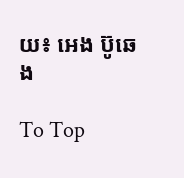យ៖ អេង ប៊ូឆេង

To Top